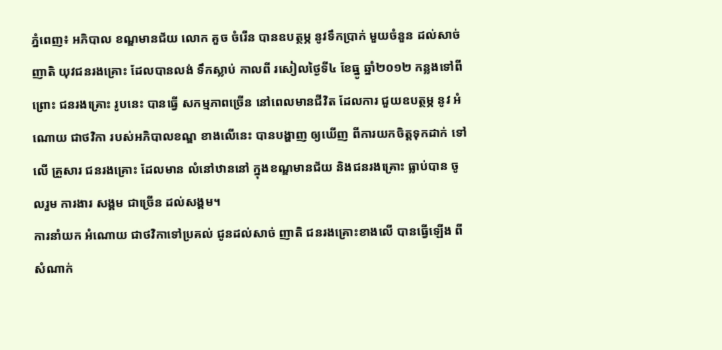ភ្នំពេញ៖ អភិបាល ខណ្ឌមានជ័យ លោក គួច ចំរើន បានឧបត្ថម្ភ នូវទឹកប្រាក់ មួយចំនួន ដល់សាច់ ញាតិ យុវជនរងគ្រោះ ដែលបានលង់ ទឹកស្លាប់ កាលពី រសៀលថ្ងៃទី៤ ខែធ្នូ ឆ្នាំ២០១២ កន្លងទៅពីព្រោះ ជនរងគ្រោះ រូបនេះ បានធ្វើ សកម្មភាពច្រើន នៅពេលមានជីវិត ដែលការ ជួយឧបត្ថម្ភ នូវ អំណោយ ជាថវិកា របស់អភិបាលខណ្ឌ ខាងលើនេះ បានបង្ហាញ ឲ្យឃើញ ពីការយកចិត្តទុកដាក់ ទៅលើ គ្រួសារ ជនរងគ្រោះ ដែលមាន លំនៅឋាននៅ ក្នុងខណ្ឌមានជ័យ និងជនរងគ្រោះ ធ្លាប់បាន ចូលរួម ការងារ សង្គម ជាច្រើន ដល់សង្គម។
ការនាំយក អំណោយ ជាថវិកាទៅប្រគល់ ជូនដល់សាច់ ញាតិ ជនរងគ្រោះខាងលើ បានធ្វើឡើង ពីសំណាក់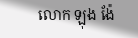លោក ឡុង ង៉ែ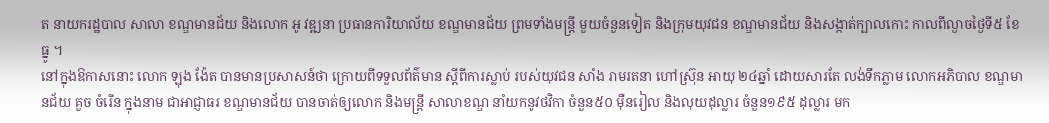ត នាយករដ្ឋបាល សាលា ខណ្ឌមានជ័យ និងលោក អូ វឌ្ឍនា ប្រធានការិយាល័យ ខណ្ឌមានជ័យ ព្រមទាំងមន្រ្តី មួយចំនួនទៀត និងក្រុមយុវជន ខណ្ឌមានជ័យ និងសង្កាត់ក្បាលកោះ កាលពីល្ងាចថ្ងៃទី៥ ខែធ្នូ ។
នៅក្នុងឱកាសនោះ លោក ឡុង ង៉ែត បានមានប្រសាសន៍ថា ក្រោយពីទទួលព័ត៌មាន ស្តីពីការស្លាប់ របស់យុវជន សាំង រាមរតនា ហៅស្រ៊ុន អាយុ ២៤ឆ្នាំ ដោយសារតែ លង់ទឹកភ្លាម លោកអភិបាល ខណ្ឌមានជ័យ គួច ចំរើន ក្នុងនាម ជាអាជ្ញាធរ ខណ្ឌមានជ័យ បានចាត់ឲ្យលោក និងមន្រ្តី សាលាខណ្ឌ នាំយកនូវថវិកា ចំនួន៥០ ម៉ឺនរៀល និងលុយដុល្លារ ចំនួន១៩៥ ដុល្លារ មក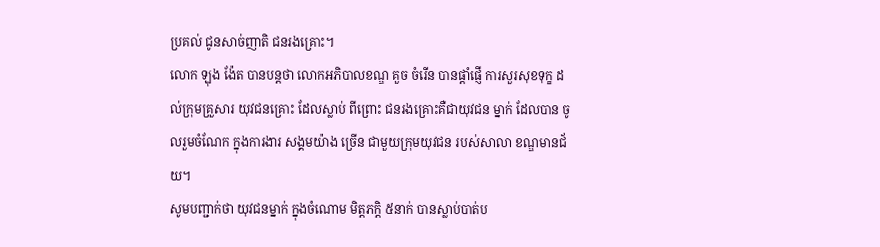ប្រគល់ ជូនសាច់ញាតិ ជនរងគ្រោះ។
លោក ឡុង ង៉ែត បានបន្តថា លោកអភិបាលខណ្ឌ គួច ចំរើន បានផ្តាំផ្ញើ ការសួរសុខទុក្ខ ដល់ក្រុមគ្រួសារ យុវជនគ្រោះ ដែលស្លាប់ ពីព្រោះ ជនរងគ្រោះគឺជាយុវជន ម្នាក់ ដែលបាន ចូលរួមចំណែក ក្នុងការងារ សង្គមយ៉ាង ច្រើន ជាមួយក្រុមយុវជន របស់សាលា ខណ្ឌមានជ័យ។
សូមបញ្ជាក់ថា យុវជនម្នាក់ ក្នុងចំណោម មិត្តភក្តិ ៥នាក់ បានស្លាប់បាត់ប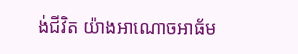ង់ជីវិត យ៉ាងអាណោចអាធ័ម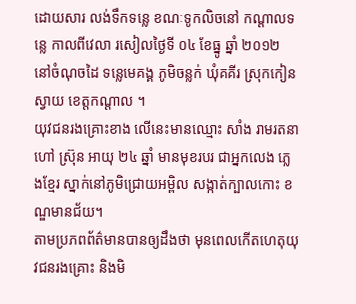ដោយសារ លង់ទឹកទន្លេ ខណៈទូកលិចនៅ កណ្តាលទន្លេ កាលពីវេលា រសៀលថ្ងៃទី ០៤ ខែធ្នូ ឆ្នាំ ២០១២ នៅចំណុចដៃ ទន្លេមេគង្គ ភូមិចន្លក់ ឃុំគគីរ ស្រុកកៀនស្វាយ ខេត្តកណ្តាល ។
យុវជនរងគ្រោះខាង លើនេះមានឈ្មោះ សាំង រាមរតនា ហៅ ស្រ៊ុន អាយុ ២៤ ឆ្នាំ មានមុខរបរ ជាអ្នកលេង ភ្លេងខ្មែរ ស្នាក់នៅភូមិជ្រោយអម្ពិល សង្កាត់ក្បាលកោះ ខណ្ឌមានជ័យ។
តាមប្រភពព័ត៌មានបានឲ្យដឹងថា មុនពេលកើតហេតុយុវជនរងគ្រោះ និងមិ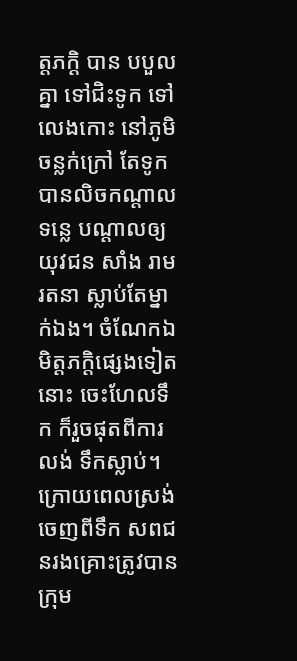ត្តភក្តិ បាន បបួលគ្នា ទៅជិះទូក ទៅលេងកោះ នៅភូមិចន្លក់ក្រៅ តែទូក បានលិចកណ្តាលទន្លេ បណ្តាលឲ្យយុវជន សាំង រាមរតនា ស្លាប់តែម្នាក់ឯង។ ចំណែកឯមិត្តភក្តិផ្សេងទៀតនោះ ចេះហែលទឹក ក៏រួចផុតពីការលង់ ទឹកស្លាប់។ ក្រោយពេលស្រង់ចេញពីទឹក សពជនរងគ្រោះត្រូវបាន ក្រុម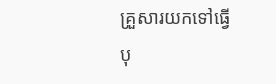គ្រួសារយកទៅធ្វើបុ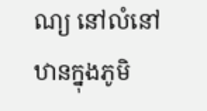ណ្យ នៅលំនៅឋានក្នុងភូមិ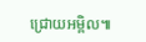ជ្រោយអម្ពិល៕